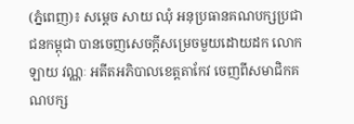(ភ្នំពេញ)៖ សម្តេច សាយ ឈុំ អនុប្រធានគណបក្សប្រជាជនកម្ពុជា បានចេញសេចក្តីសម្រេចមួយដោយដក លោក ឡាយ វណ្ណៈ អតីតអភិបាលខេត្តតាកែវ ចេញពីសមាជិកគណបក្ស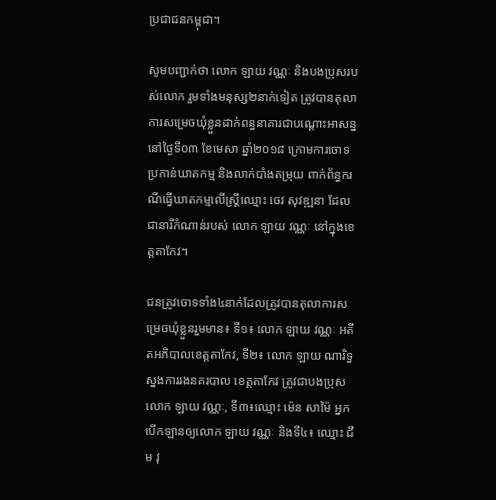ប្រជាជនកម្ពុជា។

សូមបញ្ជាក់ថា លោក ឡាយ វណ្ណៈ និងបងប្រុសរបស់លោក រួមទាំងមនុស្ស២នាក់ទៀត ត្រូវបានតុលាការសម្រេចឃុំខ្លួនដាក់ពន្ធនាគារជាបណ្តោះអាសន្ន នៅថ្ងៃទី០៣ ខែមេសា ឆ្នាំ២០១៨ ក្រោមការចោទប្រកាន់ឃាតកម្ម និងលាក់បាំងតម្រុយ ពាក់ព័ន្ធករណីធ្វើឃាតកម្មលើស្ត្រីឈ្មោះ ចេវ សុវឌ្ឍនា ដែលជានារីកំណាន់របស់ លោក ឡាយ វណ្ណៈ នៅក្នុងខេត្តតាកែវ។

ជនត្រូវចោទទាំង៤នាក់ដែលត្រូវបានតុលាការសម្រេចឃុំខ្លួនរួមមាន៖ ទី១៖ លោក ឡាយ វណ្ណៈ អតីតអភិបាលខេត្តតាកែវ, ទី២៖ លោក ឡាយ ណារិទ្ធ ស្នងការរងនគរបាល ខេត្តតាកែវ ត្រូវជាបងប្រុស លោក ឡាយ វណ្ណៈ, ទី៣៖ឈ្មោះ ម៉េន សាម៉ៃ អ្នកបើកឡានឲ្យលោក ឡាយ វណ្ណៈ និងទី៤៖ ឈ្មោះ ជឹម វុ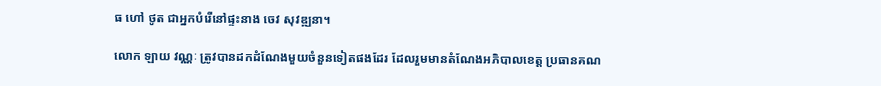ធ ហៅ ថូត ជាអ្នកបំរើនៅផ្ទះនាង ចេវ សុវឌ្ឍនា។

លោក ឡាយ វណ្ណៈ ត្រូវបានដកដំណែងមួយចំនួនទៀតផងដែរ ដែលរួមមានតំណែងអភិបាលខេត្ត ប្រធានគណ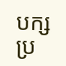បក្សប្រ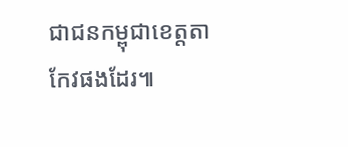ជាជនកម្ពុជាខេត្តតាកែវផងដែរ៕